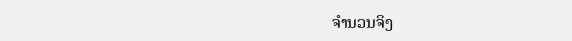ຈຳນວນຈິງ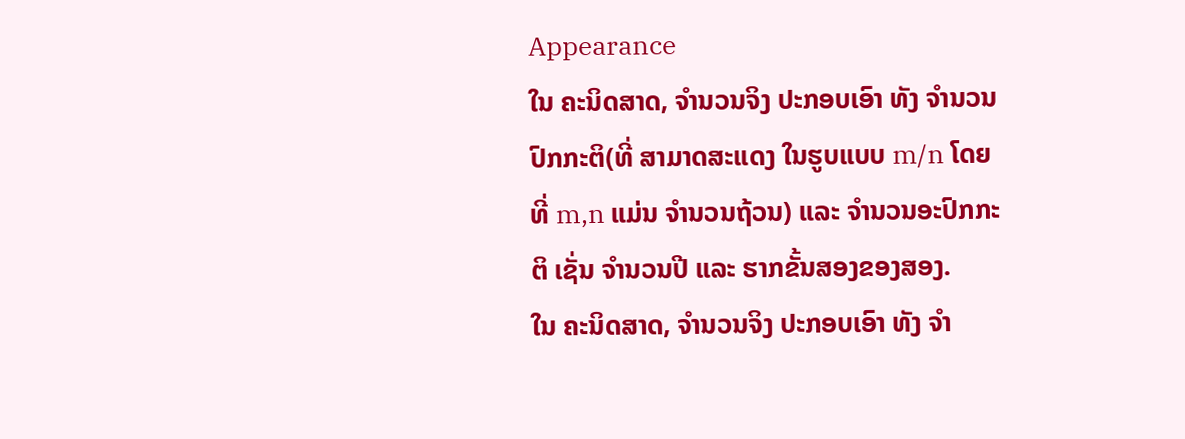Appearance
ໃນ ຄະນິດສາດ, ຈຳນວນຈິງ ປະກອບເອົາ ທັງ ຈຳນວນປົກກະຕິ(ທີ່ ສາມາດສະແດງ ໃນຮູບແບບ m/n ໂດຍທີ່ m,n ແມ່ນ ຈຳນວນຖ້ວນ) ແລະ ຈຳນວນອະປົກກະຕິ ເຊັ່ນ ຈຳນວນປີ ແລະ ຮາກຂັ້ນສອງຂອງສອງ.
ໃນ ຄະນິດສາດ, ຈຳນວນຈິງ ປະກອບເອົາ ທັງ ຈຳ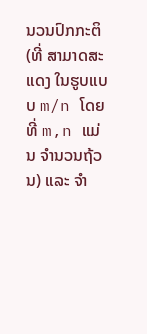ນວນປົກກະຕິ(ທີ່ ສາມາດສະແດງ ໃນຮູບແບບ m/n ໂດຍທີ່ m,n ແມ່ນ ຈຳນວນຖ້ວນ) ແລະ ຈຳ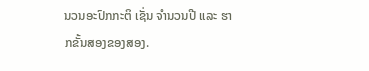ນວນອະປົກກະຕິ ເຊັ່ນ ຈຳນວນປີ ແລະ ຮາກຂັ້ນສອງຂອງສອງ.